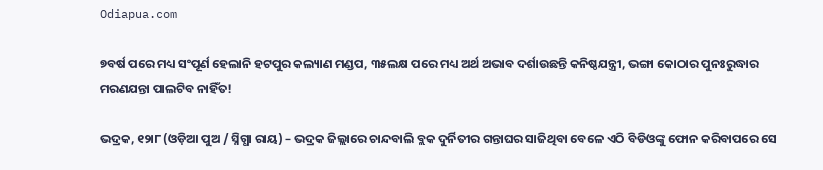Odiapua.com

୭ବର୍ଷ ପରେ ମଧ୍ୟ ସଂପୂର୍ଣ ହେଲାନି ହଟପୁର କଲ୍ୟାଣ ମଣ୍ଡପ, ୩୫ଲକ୍ଷ ପରେ ମଧ୍ୟ ଅର୍ଥ ଅଭାବ ଦର୍ଶାଉଛନ୍ତି କନିଷ୍ଠଯନ୍ତ୍ରୀ, ଭଙ୍ଗା କୋଠାର ପୁନଃରୁଦ୍ଧାର ମରଣଯନ୍ତା ପାଲଟିବ ନାହିଁତ!

ଭଦ୍ରକ, ୧୨ା୮ (ଓଡ଼ିଆ ପୁଅ / ସ୍ନିଗ୍ଧା ରାୟ) – ଭଦ୍ରକ ଜିଲ୍ଲାରେ ଚାନ୍ଦବାଲି ବ୍ଲକ ଦୁର୍ନିତୀର ଗନ୍ତାଘର ସାଜିଥିବା ବେଳେ ଏଠି ବିଡିଓଙ୍କୁ ଫୋନ କରିବାପରେ ସେ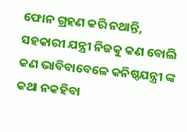ଫୋନ ଗ୍ରହଣ କରି ନଥାନ୍ତି, ସହକାରୀ ଯନ୍ତ୍ରୀ ନିଜକୁ କଣ ବୋଲି କଣ ଭାବିବାବେଳେ କନିଷ୍ଠଯନ୍ତ୍ରୀ ଙ୍କ କଥା ନକହିବା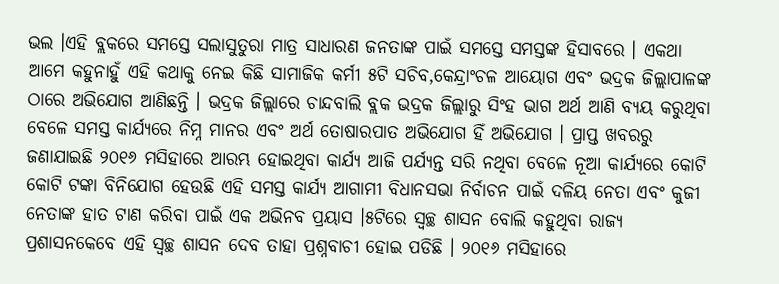ଭଲ ।ଏହି ବ୍ଲକରେ ସମସ୍ତେ ସଲାସୁତୁରା ମାତ୍ର ସାଧାରଣ ଜନତାଙ୍କ ପାଇଁ ସମସ୍ତେ ସମସ୍ତଙ୍କ ହିସାବରେ । ଏକଥା ଆମେ କହୁନାହୁଁ ଏହି କଥାକୁ ନେଇ କିଛି ସାମାଜିକ କର୍ମୀ ୫ଟି ସଚିବ,କେନ୍ଦ୍ରାଂଚଳ ଆୟୋଗ ଏବଂ ଭଦ୍ରକ ଜିଲ୍ଲାପାଳଙ୍କ ଠାରେ ଅଭିଯୋଗ ଆଣିଛନ୍ତି । ଭଦ୍ରକ ଜିଲ୍ଲାରେ ଚାନ୍ଦବାଲି ବ୍ଲକ ଭଦ୍ରକ ଜିଲ୍ଲାରୁ ସିଂହ ଭାଗ ଅର୍ଥ ଆଣି ବ୍ୟୟ କରୁଥିବା ବେଳେ ସମସ୍ତ କାର୍ଯ୍ୟରେ ନିମ୍ନ ମାନର ଏବଂ ଅର୍ଥ ତୋଷାରପାତ ଅଭିଯୋଗ ହିଁ ଅଭିଯୋଗ । ପ୍ରାପ୍ତ ଖବରରୁ ଜଣାଯାଇଛି ୨୦୧୬ ମସିହାରେ ଆରମ୍ଭ ହୋଇଥିବା କାର୍ଯ୍ୟ ଆଜି ପର୍ଯ୍ୟନ୍ତ ସରି ନଥିବା ବେଳେ ନୂଆ କାର୍ଯ୍ୟରେ କୋଟି କୋଟି ଟଙ୍କା ବିନିଯୋଗ ହେଉଛି ଏହି ସମସ୍ତ କାର୍ଯ୍ୟ ଆଗାମୀ ବିଧାନସଭା ନିର୍ବାଚନ ପାଇଁ ଦଳିୟ ନେତା ଏବଂ କୁଜୀ ନେତାଙ୍କ ହାତ ଟାଣ କରିବା ପାଇଁ ଏକ ଅଭିନବ ପ୍ରୟାସ ।୫ଟିରେ ସ୍ୱଚ୍ଛ ଶାସନ ବୋଲି କହୁଥିବା ରାଜ୍ୟ ପ୍ରଶାସନକେବେ ଏହି ସ୍ୱଚ୍ଛ ଶାସନ ଦେବ ତାହା ପ୍ରଶ୍ନବାଚୀ ହୋଇ ପଡିଛି । ୨୦୧୬ ମସିହାରେ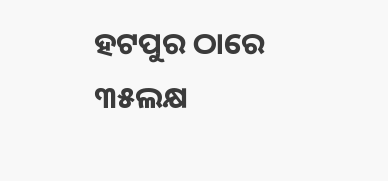ହଟପୁର ଠାରେ ୩୫ଲକ୍ଷ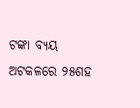ଟଙ୍କା ବ୍ୟୟ ଅଟକଳରେ ୨୫ଶହ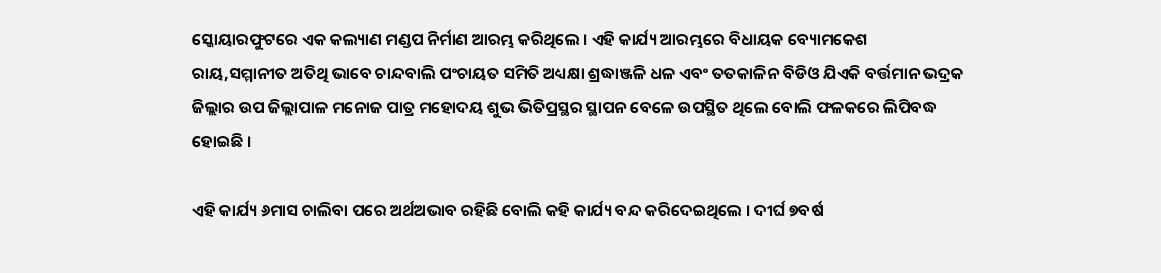ସ୍କୋୟାରଫୁଟରେ ଏକ କଲ୍ୟାଣ ମଣ୍ଡପ ନିର୍ମାଣ ଆରମ୍ଭ କରିଥିଲେ । ଏହି କାର୍ଯ୍ୟ ଆରମ୍ଭରେ ବିଧାୟକ ବ୍ୟୋମକେଶ ରାୟ,ସମ୍ମାନୀତ ଅତିଥି ଭାବେ ଚାନ୍ଦବାଲି ପଂଚାୟତ ସମିତି ଅଧ୍ୟକ୍ଷା ଶ୍ରଦ୍ଧାଞ୍ଜଳି ଧଳ ଏବଂ ତତକାଳିନ ବିଡିଓ ଯିଏକି ବର୍ତ୍ତମାନ ଭଦ୍ରକ ଜିଲ୍ଲାର ଉପ ଜିଲ୍ଲାପାଳ ମନୋଜ ପାତ୍ର ମହୋଦୟ ଶୁଭ ଭିତିପ୍ରସ୍ଥର ସ୍ଥାପନ ବେଳେ ଉପସ୍ଥିତ ଥିଲେ ବୋଲି ଫଳକରେ ଲିପିବଦ୍ଧ ହୋଇଛି ।

ଏହି କାର୍ଯ୍ୟ ୬ମାସ ଚାଲିବା ପରେ ଅର୍ଥଅଭାବ ରହିଛି ବୋଲି କହି କାର୍ଯ୍ୟ ବନ୍ଦ କରିଦେଇଥିଲେ । ଦୀର୍ଘ ୭ବର୍ଷ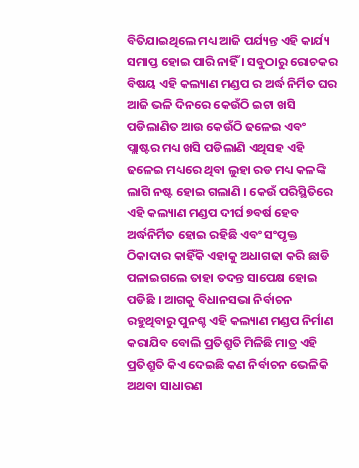ବିତିଯାଇଥିଲେ ମଧ୍ୟ ଆଜି ପର୍ଯ୍ୟନ୍ତ ଏହି କାର୍ଯ୍ୟ ସମାପ୍ତ ହୋଇ ପାରି ନାହିଁ । ସବୁଠାରୁ ରୋଚକର ବିଷୟ ଏହି କଲ୍ୟାଣ ମଣ୍ଡପ ର ଅର୍ଦ୍ଧ ନିର୍ମିତ ଘର ଆଜି ଭଳି ଦିନରେ କେଉଁଠି ଇଟା ଖସି ପଡିଲାଣିତ ଆଉ କେଉଁଠି ଢଳେଇ ଏବଂ ପ୍ଲାଷ୍ଟର ମଧ୍ୟ ଖସି ପଡିଲାଣି ଏଥିସହ ଏହି ଢଳେଇ ମଧ୍ୟରେ ଥିବା ଲୁହା ରଡ ମଧ୍ୟ କଳଙ୍କି ଲାଗି ନଷ୍ଟ ହୋଇ ଗଲାଣି । କେଉଁ ପରିସ୍ଥିତିରେ ଏହି କଲ୍ୟାଣ ମଣ୍ଡପ ଦୀର୍ଘ ୭ବର୍ଷ ହେବ ଅର୍ଦ୍ଧନିର୍ମିତ ହୋଇ ରହିଛି ଏବଂ ସଂପୃକ୍ତ ଠିକାଦାର କାହିଁକି ଏହାକୁ ଅଧାଗଢା କରି ଛାଡି ପଳାଇଗଲେ ତାହା ତଦନ୍ତ ସାପେକ୍ଷ ହୋଇ ପଡିଛି । ଆଗକୁ ବିଧାନସଭା ନିର୍ବାଚନ ରହୁଥିବାରୁ ପୁନଶ୍ଚ ଏହି କଲ୍ୟାଣ ମଣ୍ଡପ ନିର୍ମାଣ କରାଯିବ ବୋଲି ପ୍ରତିଶ୍ରୁତି ମିଳିଛି ମାତ୍ର ଏହି ପ୍ରତିଶ୍ରୁତି କିଏ ଦେଇଛି କଣ ନିର୍ବାଚନ ଭେଳିକି ଅଥବା ସାଧାରଣ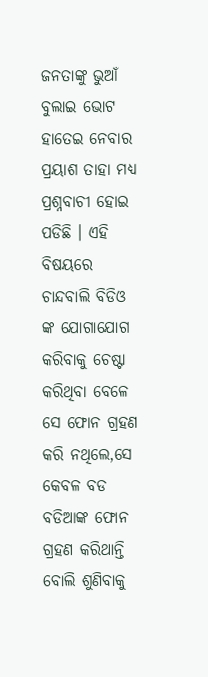ଜନତାଙ୍କୁ ଭୁଆଁ ବୁଲାଇ ଭୋଟ ହାତେଇ ନେବାର ପ୍ରୟାଶ ତାହା ମଧ୍ୟ ପ୍ରଶ୍ନବାଚୀ ହୋଇ ପଡିଛି । ଏହି ବିଷୟରେ ଚାନ୍ଦବାଲି ବିଡିଓ ଙ୍କ ଯୋଗାଯୋଗ କରିବାକୁ ଚେଷ୍ଟା କରିଥିବା ବେଳେ ସେ ଫୋନ ଗ୍ରହଣ କରି ନଥିଲେ,ସେ କେବଳ ବଡ ବଡିଆଙ୍କ ଫୋନ ଗ୍ରହଣ କରିଥାନ୍ତି ବୋଲି ଶୁଣିବାକୁ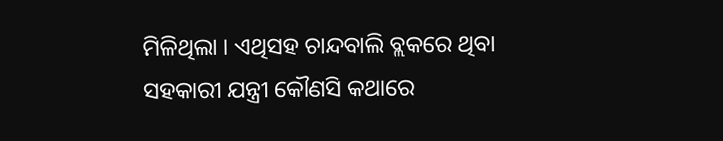ମିଳିଥିଲା । ଏଥିସହ ଚାନ୍ଦବାଲି ବ୍ଲକରେ ଥିବା ସହକାରୀ ଯନ୍ତ୍ରୀ କୌଣସି କଥାରେ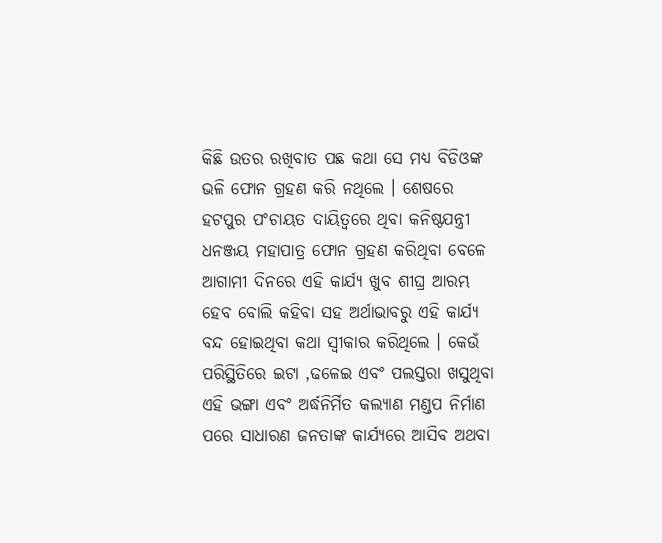କିଛି ଉତର ରଖିବାତ ପଛ କଥା ସେ ମଧ୍ୟ ବିଡିଓଙ୍କ ଭଳି ଫୋନ ଗ୍ରହଣ କରି ନଥିଲେ । ଶେଷରେ ହଟପୁର ପଂଚାୟତ ଦାୟିତ୍ୱରେ ଥିବା କନିଷ୍ଠଯନ୍ତ୍ରୀ ଧନଞ୍ଜୟ ମହାପାତ୍ର ଫୋନ ଗ୍ରହଣ କରିଥିବା ବେଳେ ଆଗାମୀ ଦିନରେ ଏହି କାର୍ଯ୍ୟ ଖୁବ ଶୀଘ୍ର ଆରମ୍ଭ ହେବ ବୋଲି କହିବା ସହ ଅର୍ଥାଭାବରୁ ଏହି କାର୍ଯ୍ୟ ବନ୍ଦ ହୋଇଥିବା କଥା ସ୍ୱୀକାର କରିଥିଲେ । କେଉଁ ପରିସ୍ଥିତିରେ ଇଟା ,ଢଳେଇ ଏବଂ ପଲସ୍ତରା ଖସୁଥିବା ଏହି ଭଙ୍ଗା ଏବଂ ଅର୍ଦ୍ଧନିର୍ମିତ କଲ୍ୟାଣ ମଣ୍ଡପ ନିର୍ମାଣ ପରେ ସାଧାରଣ ଜନତାଙ୍କ କାର୍ଯ୍ୟରେ ଆସିବ ଅଥବା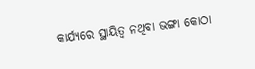କାର୍ଯ୍ୟରେ ସ୍ଥାୟିତ୍ୱ ନଥିବା ଭଙ୍ଗା କୋଠା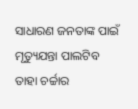ସାଧାରଣ ଜନତାଙ୍କ ପାଇଁ ମୃତ୍ୟୁଯନ୍ତା ପାଲଟିବ ତାହା ଚର୍ଚ୍ଚାର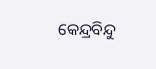କେନ୍ଦ୍ରବିନ୍ଦୁ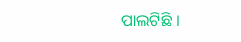ପାଲଟିଛି ।